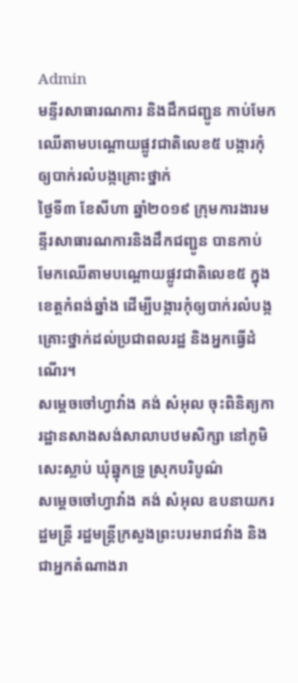Admin
មន្ទីរសាធារណការ និងដឹកជញ្ជូន កាប់មែកឈើតាមបណ្ដោយផ្លូវជាតិលេខ៥ បង្ការកុំឲ្យបាក់រលំបង្កគ្រោះថ្នាក់
ថ្ងៃទី៣ ខែសីហា ឆ្នាំ២០១៩ ក្រុមការងារមន្ទីរសាធារណការនិងដឹកជញ្ជូន បានកាប់មែកឈើតាមបណ្តោយផ្លូវជាតិលេខ៥ ក្នុងខេត្តកំពង់ឆ្នាំង ដើម្បីបង្ការកុំឲ្យបាក់រលំបង្កគ្រោះថ្នាក់ដល់ប្រជាពលរដ្ឋ និងអ្នកធ្វើដំណើរ។
សម្ដេចចៅហ្វាវាំង គង់ សំអុល ចុះពិនិត្យការដ្ឋានសាងសង់សាលាបឋមសិក្សា នៅភូមិសេះស្លាប់ ឃុំឆ្នុកទ្រូ ស្រុកបរិបូណ៌
សម្ដេចចៅហ្វាវាំង គង់ សំអុល ឧបនាយករដ្ឋមន្ត្រី រដ្ឋមន្ត្រីក្រសួងព្រះបរមរាជវាំង និងជាអ្នកតំណាងរា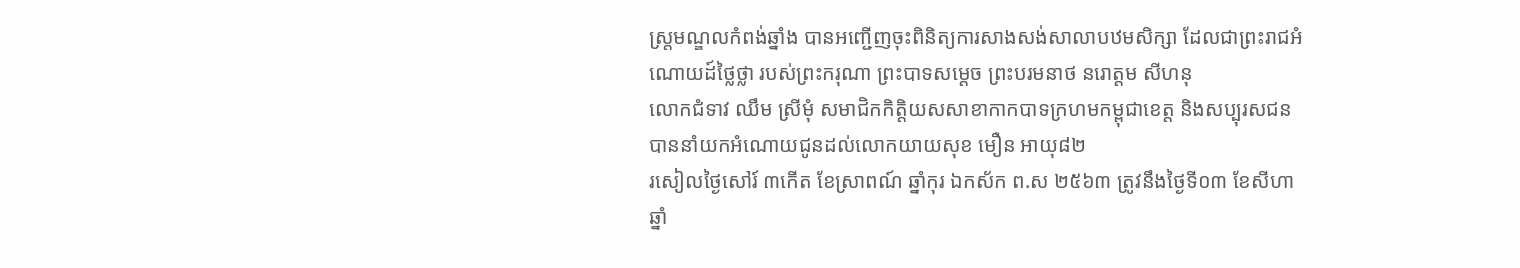ស្ត្រមណ្ឌលកំពង់ឆ្នាំង បានអញ្ជើញចុះពិនិត្យការសាងសង់សាលាបឋមសិក្សា ដែលជាព្រះរាជអំណោយដ៍ថ្លៃថ្លា របស់ព្រះករុណា ព្រះបាទសម្ដេច ព្រះបរមនាថ នរោត្ដម សីហនុ
លោកជំទាវ ឈឹម ស្រីមុំ សមាជិកកិត្តិយសសាខាកាកបាទក្រហមកម្ពុជាខេត្ត និងសប្បុរសជន បាននាំយកអំណោយជូនដល់លោកយាយសុខ មឿន អាយុ៨២
រសៀលថ្ងៃសៅរ៍ ៣កើត ខែស្រាពណ៍ ឆ្នាំកុរ ឯកស័ក ព.ស ២៥៦៣ ត្រូវនឹងថ្ងៃទី០៣ ខែសីហា ឆ្នាំ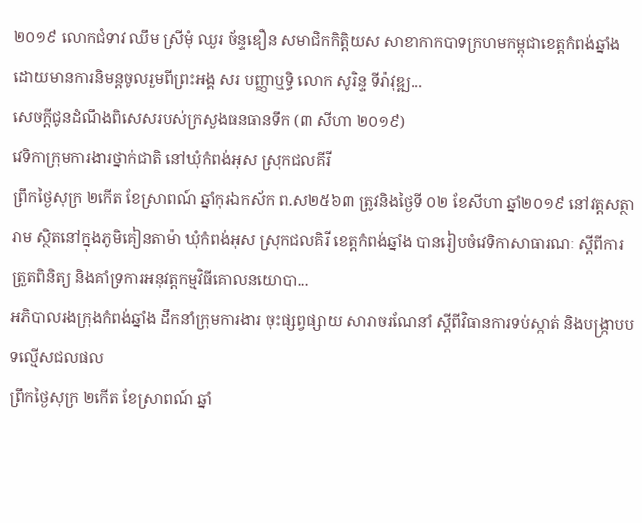២០១៩ លោកជំទាវ ឈឹម ស្រីមុំ ឈួរ ច័ន្ទឌឿន សមាជិកកិត្តិយស សាខាកាកបាទក្រហមកម្ពុជាខេត្តកំពង់ឆ្នាំង ដោយមានការនិមន្តចូលរួមពីព្រះអង្គ សរ បញ្ញាឬទ្ធិ លោក សូរិន្ទ ទីរ៉ាវុឌ្ឍ...
សេចក្ដីជូនដំណឹងពិសេសរបស់ក្រសួងធនធានទឹក (៣ សីហា ២០១៩)
វេទិកាក្រុមការងារថ្នាក់ជាតិ នៅឃុំកំពង់អុស ស្រុកជលគីរី
ព្រឹកថ្ងៃសុក្រ ២កើត ខែស្រាពណ៍ ឆ្នាំកុរឯកស័ក ព.ស២៥៦៣ ត្រូវនិងថ្ងៃទី ០២ ខែសីហា ឆ្នាំ២០១៩ នៅវត្តសត្ថារាម ស្ថិតនៅក្នុងភូមិគៀនតាម៉ា ឃុំកំពង់អុស ស្រុកជលគិរី ខេត្តកំពង់ឆ្នាំង បានរៀបចំវេទិកាសាធារណៈ ស្ដីពីការត្រួតពិនិត្យ និងគាំទ្រការអនុវត្តកម្មវិធីគោលនយោបា...
អភិបាលរងក្រុងកំពង់ឆ្នាំង ដឹកនាំក្រុមការងារ ចុះផ្សព្វផ្សាយ សារាចរណែនាំ ស្តីពីវិធានការទប់ស្កាត់ និងបង្រ្កាបបទល្មើសជលផល
ព្រឹកថ្ងៃសុក្រ ២កើត ខែស្រាពណ៍ ឆ្នាំ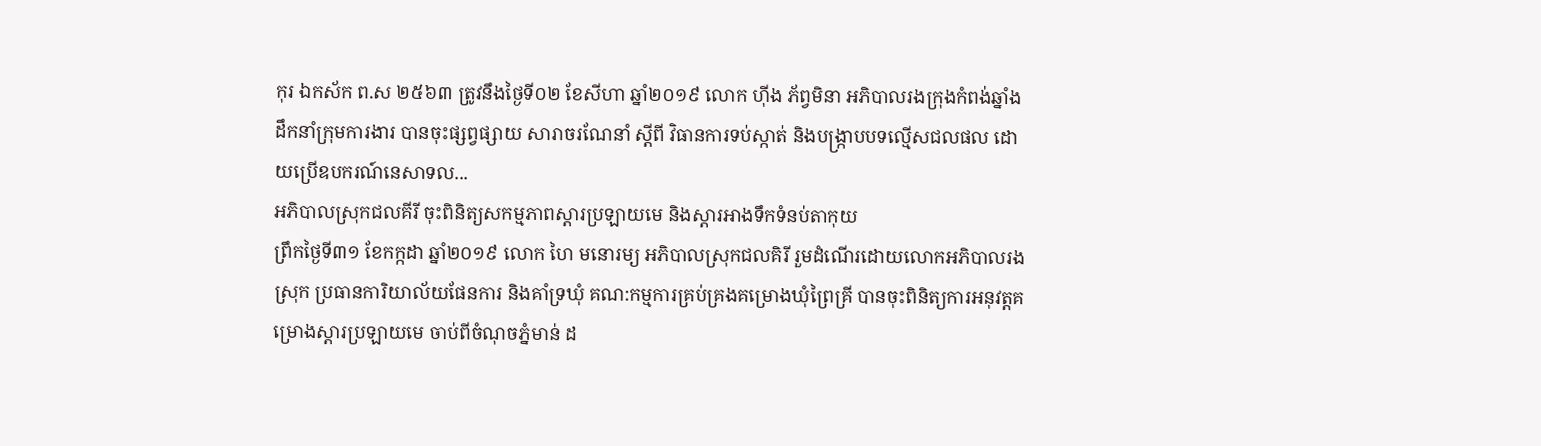កុរ ឯកស័ក ព.ស ២៥៦៣ ត្រូវនឹងថ្ងៃទី០២ ខែសីហា ឆ្នាំ២០១៩ លោក ហ៊ីង ភ័ព្វមិនា អភិបាលរងក្រុងកំពង់ឆ្នាំង ដឹកនាំក្រុមការងារ បានចុះផ្សព្វផ្សាយ សារាចរណែនាំ ស្តីពី វិធានការទប់ស្កាត់ និងបង្រ្កាបបទល្មើសជលផល ដោយប្រើឧបករណ៍នេសាទល...
អភិបាលស្រុកជលគីរី ចុះពិនិត្យសកម្មភាពស្ដារប្រឡាយមេ និងស្ដារអាងទឹកទំនប់តាកុយ
ព្រឹកថ្ងៃទី៣១ ខែកក្កដា ឆ្នាំ២០១៩ លោក ហៃ មនោរម្យ អភិបាលស្រុកជលគិរី រួមដំណើរដោយលោកអភិបាលរងស្រុក ប្រធានការិយាល័យផែនការ និងគាំទ្រឃុំ គណ:កម្មការគ្រប់គ្រងគម្រោងឃុំព្រៃគ្រី បានចុះពិនិត្យការអនុវត្តគម្រោងស្តារប្រឡាយមេ ចាប់ពីចំណុចភ្នំមាន់ ដ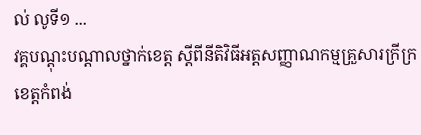ល់ លូទី១ ...
វគ្គបណ្ដុះបណ្ដាលថ្នាក់ខេត្ត ស្ដីពីនីតិវិធីអត្តសញ្ញាណកម្មគ្រួសារក្រីក្រខេត្តកំពង់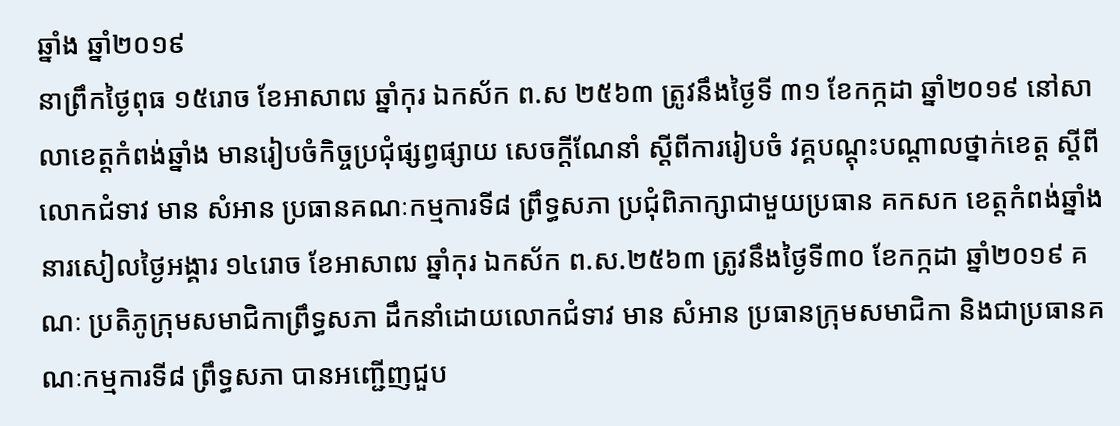ឆ្នាំង ឆ្នាំ២០១៩
នាព្រឹកថ្ងៃពុធ ១៥រោច ខែអាសាឍ ឆ្នាំកុរ ឯកស័ក ព.ស ២៥៦៣ ត្រូវនឹងថ្ងៃទី ៣១ ខែកក្កដា ឆ្នាំ២០១៩ នៅសាលាខេត្តកំពង់ឆ្នាំង មានរៀបចំកិច្ចប្រជុំផ្សព្វផ្សាយ សេចក្ដីណែនាំ ស្ដីពីការរៀបចំ វគ្គបណ្ដុះបណ្ដាលថ្នាក់ខេត្ត ស្ដីពី
លោកជំទាវ មាន សំអាន ប្រធានគណៈកម្មការទី៨ ព្រឹទ្ធសភា ប្រជុំពិភាក្សាជាមួយប្រធាន គកសក ខេត្តកំពង់ឆ្នាំង
នារសៀលថ្ងៃអង្គារ ១៤រោច ខែអាសាឍ ឆ្នាំកុរ ឯកស័ក ព.ស.២៥៦៣ ត្រូវនឹងថ្ងៃទី៣០ ខែកក្កដា ឆ្នាំ២០១៩ គណៈ ប្រតិភូក្រុមសមាជិកាព្រឹទ្ធសភា ដឹកនាំដោយលោកជំទាវ មាន សំអាន ប្រធានក្រុមសមាជិកា និងជាប្រធានគណៈកម្មការទី៨ ព្រឹទ្ធសភា បានអញ្ជើញជួប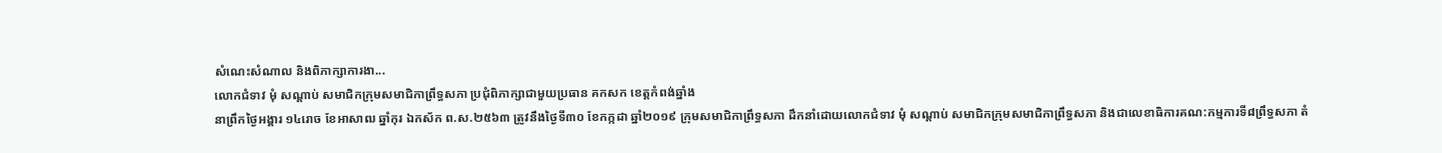សំណេះសំណាល និងពិភាក្សាការងា...
លោកជំទាវ មុំ សណ្ដាប់ សមាជិកក្រុមសមាជិកាព្រឹទ្ធសភា ប្រជុំពិភាក្សាជាមួយប្រធាន គកសក ខេត្តកំពង់ឆ្នាំង
នាព្រឹកថ្ងៃអង្គារ ១៤រោច ខែអាសាឍ ឆ្នាំកុរ ឯកស័ក ព.ស.២៥៦៣ ត្រូវនឹងថ្ងៃទី៣០ ខែកក្កដា ឆ្នាំ២០១៩ ក្រុមសមាជិកាព្រឹទ្ធសភា ដឹកនាំដោយលោកជំទាវ មុំ សណ្តាប់ សមាជិកក្រុមសមាជិកាព្រឹទ្ធសភា និងជាលេខាធិការគណ:កម្មការទី៨ព្រឹទ្ធសភា តំ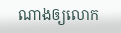ណាងឲ្យលោក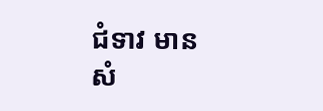ជំទាវ មាន សំ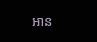អាន